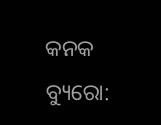କନକ ବ୍ୟୁରୋ: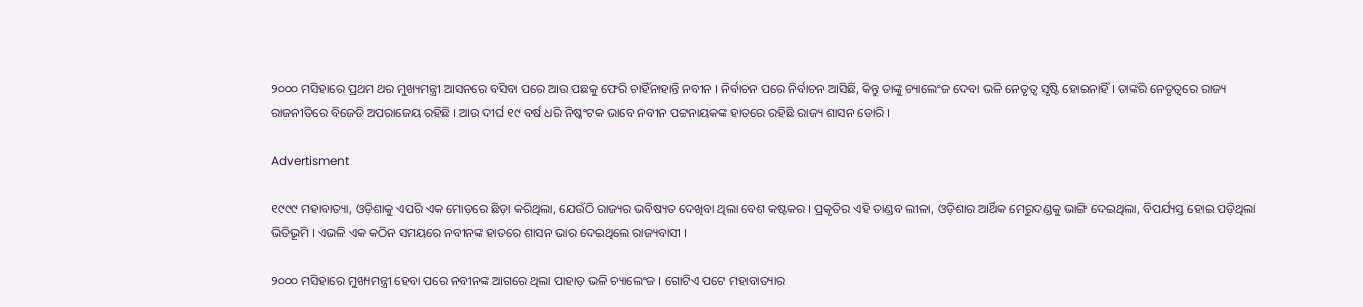୨୦୦୦ ମସିହାରେ ପ୍ରଥମ ଥର ମୁଖ୍ୟମନ୍ତ୍ରୀ ଆସନରେ ବସିବା ପରେ ଆଉ ପଛକୁ ଫେରି ଚାହିଁନାହାନ୍ତି ନବୀନ । ନିର୍ବାଚନ ପରେ ନିର୍ବାଚନ ଆସିଛି, କିନ୍ତୁ ତାଙ୍କୁ ଚ୍ୟାଲେଂଜ ଦେବା ଭଳି ନେତୃତ୍ୱ ସୃଷ୍ଟି ହୋଇନାହିଁ । ତାଙ୍କରି ନେତୃତ୍ୱରେ ରାଜ୍ୟ ରାଜନୀତିରେ ବିଜେଡି ଅପରାଜେୟ ରହିଛି । ଆଉ ଦୀର୍ଘ ୧୯ ବର୍ଷ ଧରି ନିଷ୍କଂଟକ ଭାବେ ନବୀନ ପଟ୍ଟନାୟକଙ୍କ ହାତରେ ରହିଛି ରାଜ୍ୟ ଶାସନ ଡୋରି ।

Advertisment

୧୯୯୯ ମହାବାତ୍ୟା, ଓଡ଼ିଶାକୁ ଏପରି ଏକ ମୋଡ଼ରେ ଛିଡ଼ା କରିଥିଲା, ଯେଉଁଠି ରାଜ୍ୟର ଭବିଷ୍ୟତ ଦେଖିବା ଥିଲା ବେଶ କଷ୍ଟକର । ପ୍ରକୃତିର ଏହି ତାଣ୍ଡବ ଲୀଳା, ଓଡ଼ିଶାର ଆର୍ଥିକ ମେରୁଦଣ୍ଡକୁ ଭାଙ୍ଗି ଦେଇଥିଲା, ବିପର୍ଯ୍ୟସ୍ତ ହୋଇ ପଡ଼ିଥିଲା ଭିତିଭୂମି । ଏଭଳି ଏକ କଠିନ ସମୟରେ ନବୀନଙ୍କ ହାତରେ ଶାସନ ଭାର ଦେଇଥିଲେ ରାଜ୍ୟବାସୀ ।

୨୦୦୦ ମସିହାରେ ମୁଖ୍ୟମନ୍ତ୍ରୀ ହେବା ପରେ ନବୀନଙ୍କ ଆଗରେ ଥିଲା ପାହାଡ଼ ଭଳି ଚ୍ୟାଲେଂଜ । ଗୋଟିଏ ପଟେ ମହାବାତ୍ୟାର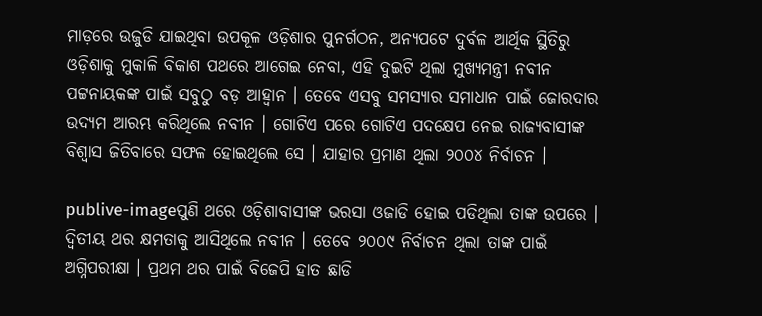ମାଡ଼ରେ ଉଜୁଡି ଯାଇଥିବା ଉପକୂଳ ଓଡ଼ିଶାର ପୁନର୍ଗଠନ, ଅନ୍ୟପଟେ ଦୁର୍ବଳ ଆର୍ଥିକ ସ୍ଥିତିରୁ ଓଡ଼ିଶାକୁ ମୁକାଳି ବିକାଶ ପଥରେ ଆଗେଇ ନେବା, ଏହି ଦୁଇଟି ଥିଲା ମୁଖ୍ୟମନ୍ତ୍ରୀ ନବୀନ ପଟ୍ଟନାୟକଙ୍କ ପାଇଁ ସବୁଠୁ ବଡ଼ ଆହ୍ୱାନ । ତେବେ ଏସବୁ ସମସ୍ୟାର ସମାଧାନ ପାଇଁ ଜୋରଦାର ଉଦ୍ୟମ ଆରମ୍ଭ କରିଥିଲେ ନବୀନ । ଗୋଟିଏ ପରେ ଗୋଟିଏ ପଦକ୍ଷେପ ନେଇ ରାଜ୍ୟବାସୀଙ୍କ ବିଶ୍ୱାସ ଜିତିବାରେ ସଫଳ ହୋଇଥିଲେ ସେ । ଯାହାର ପ୍ରମାଣ ଥିଲା ୨୦୦୪ ନିର୍ବାଚନ ।

publive-imageପୁଣି ଥରେ ଓଡ଼ିଶାବାସୀଙ୍କ ଭରସା ଓଜାଡି ହୋଇ ପଡିଥିଲା ତାଙ୍କ ଉପରେ । ଦ୍ୱିତୀୟ ଥର କ୍ଷମତାକୁ ଆସିଥିଲେ ନବୀନ । ତେବେ ୨୦୦୯ ନିର୍ବାଚନ ଥିଲା ତାଙ୍କ ପାଇଁ ଅଗ୍ନିପରୀକ୍ଷା । ପ୍ରଥମ ଥର ପାଇଁ ବିଜେପି ହାତ ଛାଡି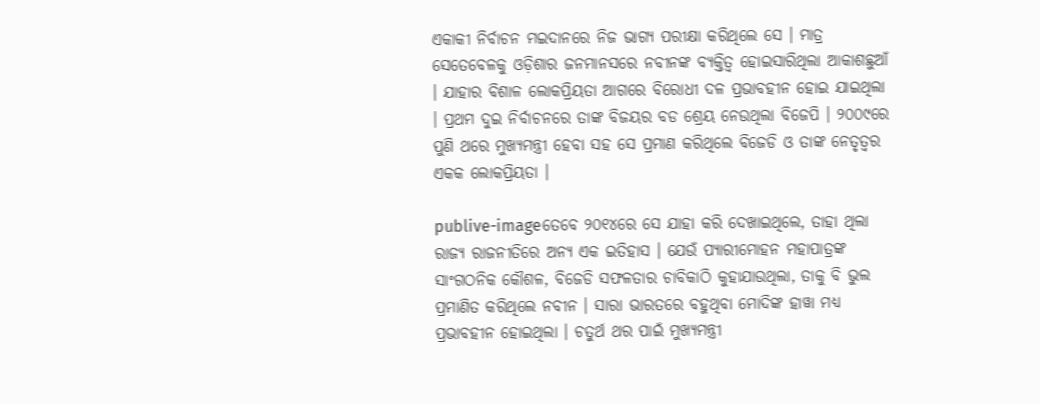ଏକାକୀ ନିର୍ବାଚନ ମଇଦାନରେ ନିଜ ଭାଗ୍ୟ ପରୀକ୍ଷା କରିଥିଲେ ସେ । ମାତ୍ର ସେତେବେଳକୁ ଓଡ଼ିଶାର ଜନମାନସରେ ନବୀନଙ୍କ ବ୍ୟକ୍ତିତ୍ୱ ହୋଇସାରିଥିଲା ଆକାଶଛୁଆଁ । ଯାହାର ବିଶାଳ ଲୋକପ୍ରିୟତା ଆଗରେ ବିରୋଧୀ ଦଳ ପ୍ରଭାବହୀନ ହୋଇ ଯାଇଥିଲା । ପ୍ରଥମ ଦୁଇ ନିର୍ବାଚନରେ ତାଙ୍କ ବିଜୟର ବଡ ଶ୍ରେୟ ନେଉଥିଲା ବିଜେପି । ୨୦୦୯ରେ ପୁଣି ଥରେ ମୁଖ୍ୟମନ୍ତ୍ରୀ ହେବା ସହ ସେ ପ୍ରମାଣ କରିଥିଲେ ବିଜେଡି ଓ ତାଙ୍କ ନେତୃତ୍ୱର ଏକକ ଲୋକପ୍ରିୟତା ।

publive-imageତେବେ ୨୦୧୪ରେ ସେ ଯାହା କରି ଦେଖାଇଥିଲେ, ତାହା ଥିଲା ରାଜ୍ୟ ରାଜନୀତିରେ ଅନ୍ୟ ଏକ ଇତିହାସ । ଯେଉଁ ପ୍ୟାରୀମୋହନ ମହାପାତ୍ରଙ୍କ ସାଂଗଠନିକ କୌଶଳ, ବିଜେଡି ସଫଳତାର ଚାବିକାଠି କୁହାଯାଉଥିଲା, ତାକୁ ବି ଭୁଲ ପ୍ରମାଣିତ କରିଥିଲେ ନବୀନ । ସାରା ଭାରତରେ ବହୁଥିବା ମୋଦିଙ୍କ ହାୱା ମଧ୍ୟ ପ୍ରଭାବହୀନ ହୋଇଥିଲା । ଚତୁର୍ଥ ଥର ପାଇଁ ମୁଖ୍ୟମନ୍ତ୍ରୀ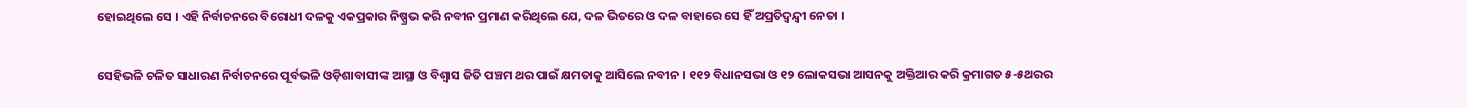ହୋଇଥିଲେ ସେ । ଏହି ନିର୍ବାଚନରେ ବିରୋଧୀ ଦଳକୁ ଏକପ୍ରକାର ନିଷ୍ପ୍ରଭ କରି ନବୀନ ପ୍ରମାଣ କରିଥିଲେ ଯେ, ଦଳ ଭିତରେ ଓ ଦଳ ବାହାରେ ସେ ହିଁ ଅପ୍ରତିଦ୍ୱନ୍ଦ୍ୱୀ ନେତା ।

ସେହିଭଳି ଚଳିତ ସାଧାରଣ ନିର୍ବାଚନରେ ପୂର୍ବଭଳି ଓଡ଼ିଶାବାସୀଙ୍କ ଆସ୍ଥା ଓ ବିଶ୍ୱାସ ଜିତି ପଞ୍ଚମ ଥର ପାଇଁ କ୍ଷମତାକୁ ଆସିଲେ ନବୀନ । ୧୧୨ ବିଧାନସଭା ଓ ୧୨ ଲୋକସଭା ଆସନକୁ ଅକ୍ତିଆର କରି କ୍ରମାଗତ ୫-୫ଥରର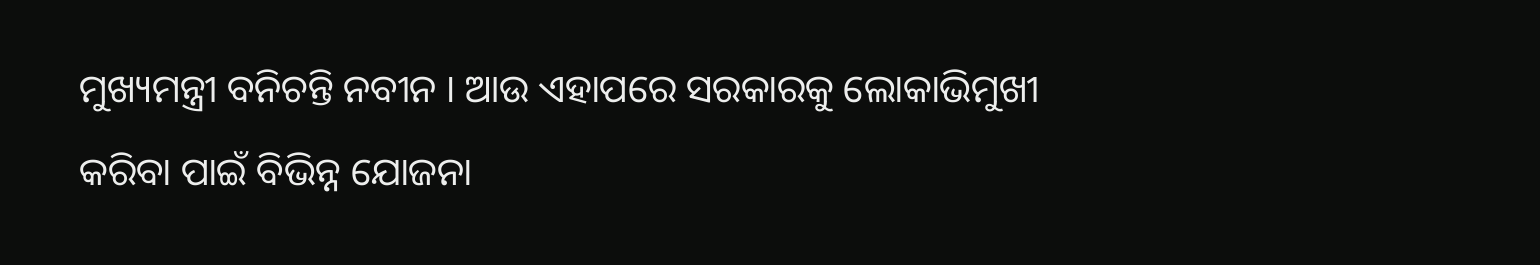ମୁଖ୍ୟମନ୍ତ୍ରୀ ବନିଚନ୍ତି ନବୀନ । ଆଉ ଏହାପରେ ସରକାରକୁ ଲୋକାଭିମୁଖୀ କରିବା ପାଇଁ ବିଭିନ୍ନ ଯୋଜନା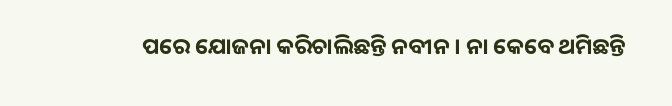ପରେ ଯୋଜନା କରିଚାଲିଛନ୍ତି ନବୀନ । ନା କେବେ ଥମିଛନ୍ତି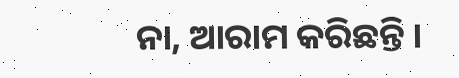ନା, ଆରାମ କରିଛନ୍ତି ।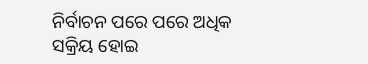ନିର୍ବାଚନ ପରେ ପରେ ଅଧିକ ସକ୍ରିୟ ହୋଇ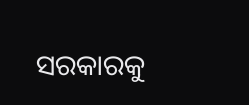ସରକାରକୁ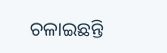ଚଳାଇଛନ୍ତି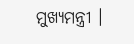ମୁଖ୍ୟମନ୍ତ୍ରୀ ।